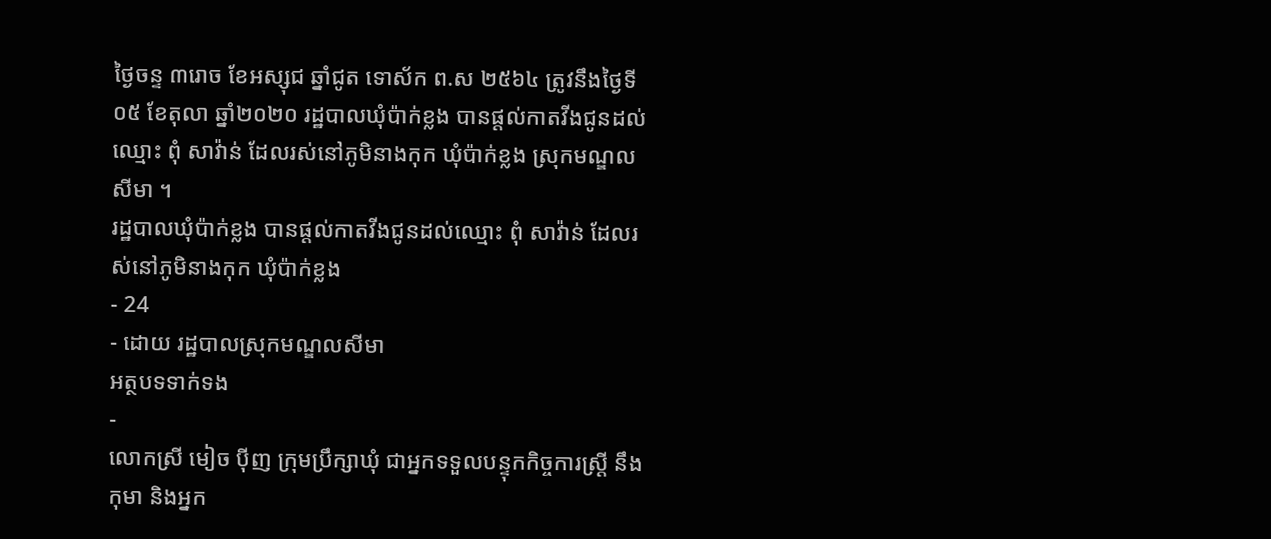ថ្ងៃចន្ទ ៣រោច ខែអស្សុជ ឆ្នាំជូត ទោស័ក ព.ស ២៥៦៤ ត្រូវនឹងថ្ងៃទី០៥ ខែតុលា ឆ្នាំ២០២០ រដ្ឋបាលឃុំប៉ាក់ខ្លង បានផ្តល់កាតវីងជូនដល់ឈ្មោះ ពុំ សាវ៉ាន់ ដែលរស់នៅភូមិនាងកុក ឃុំប៉ាក់ខ្លង ស្រុកមណ្ឌលសីមា ។
រដ្ឋបាលឃុំប៉ាក់ខ្លង បានផ្តល់កាតវីងជូនដល់ឈ្មោះ ពុំ សាវ៉ាន់ ដែលរស់នៅភូមិនាងកុក ឃុំប៉ាក់ខ្លង
- 24
- ដោយ រដ្ឋបាលស្រុកមណ្ឌលសីមា
អត្ថបទទាក់ទង
-
លោកស្រី មៀច ប៉ីញ ក្រុមប្រឹក្សាឃុំ ជាអ្នកទទួលបន្ទុកកិច្ចការស្រ្តី នឹងកុមា និងអ្នក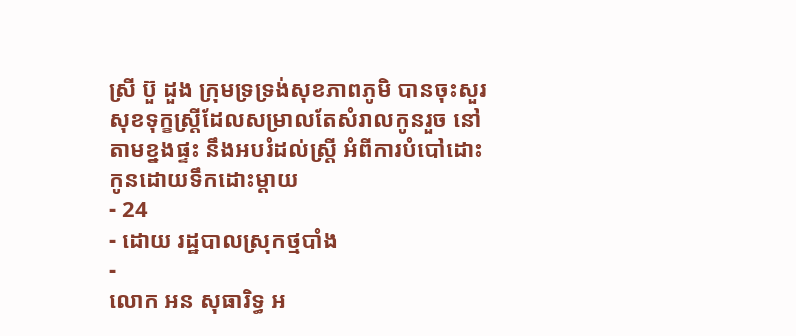ស្រី ប៊ួ ដួង ក្រុមទ្រទ្រង់សុខភាពភូមិ បានចុះសួរសុខទុក្ខស្រ្តីដែលសម្រាលតែសំរាលកូនរួច នៅតាមខ្នងផ្ទះ នឹងអបរំដល់ស្រ្តី អំពីការបំបៅដោះកូនដោយទឹកដោះម្ដាយ
- 24
- ដោយ រដ្ឋបាលស្រុកថ្មបាំង
-
លោក អន សុធារិទ្ធ អ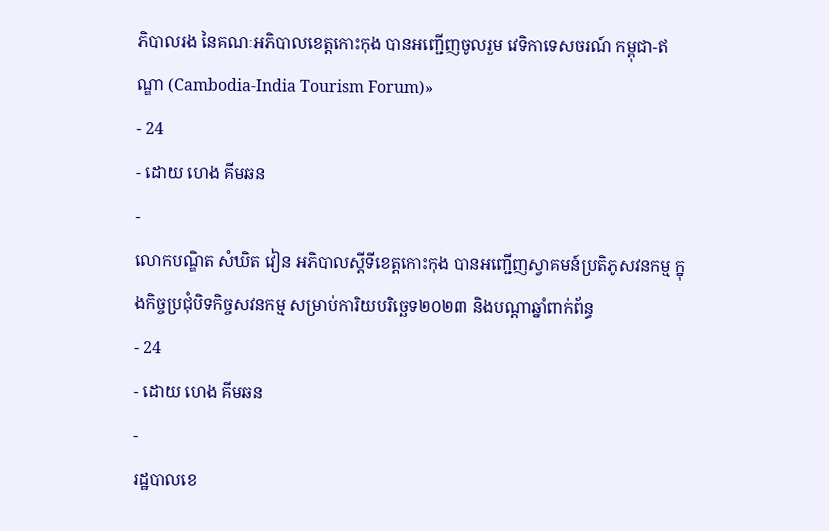ភិបាលរង នៃគណៈអភិបាលខេត្តកោះកុង បានអញ្ជើញចូលរួម វេទិកាទេសចរណ៍ កម្ពុជា-ឥណ្ឌា (Cambodia-India Tourism Forum)»
- 24
- ដោយ ហេង គីមឆន
-
លោកបណ្ឌិត សំឃិត វៀន អភិបាលស្តីទីខេត្តកោះកុង បានអញ្ជើញស្វាគមន៍ប្រតិភូសវនកម្ម ក្នុងកិច្ចប្រជុំបិទកិច្ចសវនកម្ម សម្រាប់ការិយបរិច្ឆេទ២០២៣ និងបណ្តាឆ្នាំពាក់ព័ន្ធ
- 24
- ដោយ ហេង គីមឆន
-
រដ្ឋបាលខេ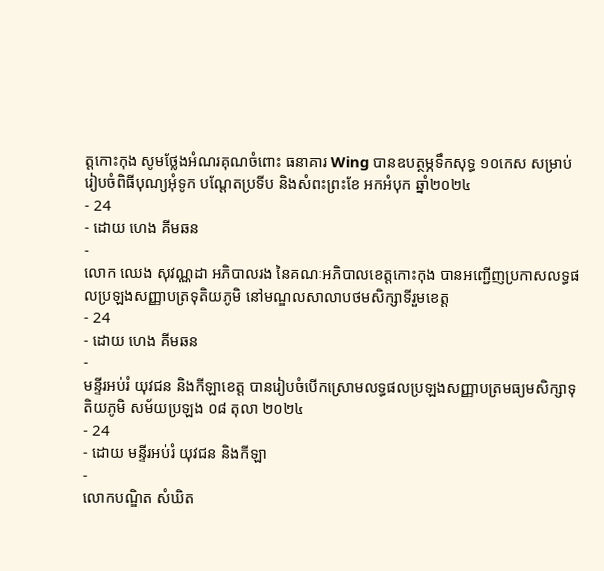ត្តកោះកុង សូមថ្លែងអំណរគុណចំពោះ ធនាគារ Wing បានឧបត្ថម្ភទឹកសុទ្ធ ១០កេស សម្រាប់រៀបចំពិធីបុណ្យអុំទូក បណ្តែតប្រទីប និងសំពះព្រះខែ អកអំបុក ឆ្នាំ២០២៤
- 24
- ដោយ ហេង គីមឆន
-
លោក ឈេង សុវណ្ណដា អភិបាលរង នៃគណៈអភិបាលខេត្តកោះកុង បានអញ្ជើញប្រកាសលទ្ធផលប្រឡងសញ្ញាបត្រទុតិយភូមិ នៅមណ្ឌលសាលាបថមសិក្សាទីរួមខេត្ត
- 24
- ដោយ ហេង គីមឆន
-
មន្ទីរអប់រំ យុវជន និងកីឡាខេត្ត បានរៀបចំបើកស្រោមលទ្ធផលប្រឡងសញ្ញាបត្រមធ្យមសិក្សាទុតិយភូមិ សម័យប្រឡង ០៨ តុលា ២០២៤
- 24
- ដោយ មន្ទីរអប់រំ យុវជន និងកីឡា
-
លោកបណ្ឌិត សំឃិត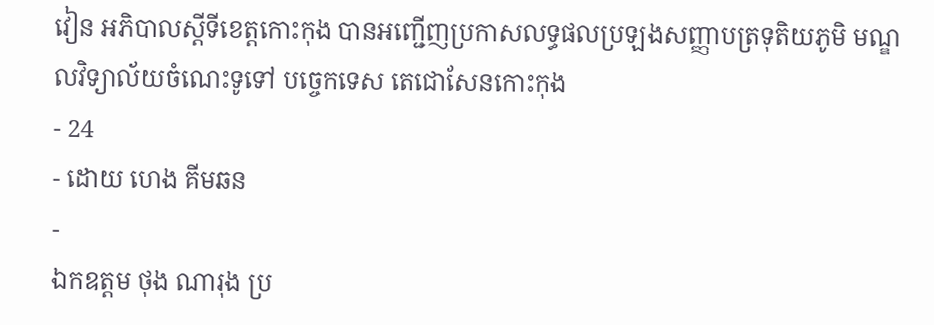វៀន អភិបាលស្តីទីខេត្តកោះកុង បានអញ្ជើញប្រកាសលទ្ធផលប្រឡងសញ្ញាបត្រទុតិយភូមិ មណ្ឌលវិទ្យាល័យចំណេះទូទៅ បច្ចេកទេស តេជោសែនកោះកុង
- 24
- ដោយ ហេង គីមឆន
-
ឯកឧត្តម ថុង ណារុង ប្រ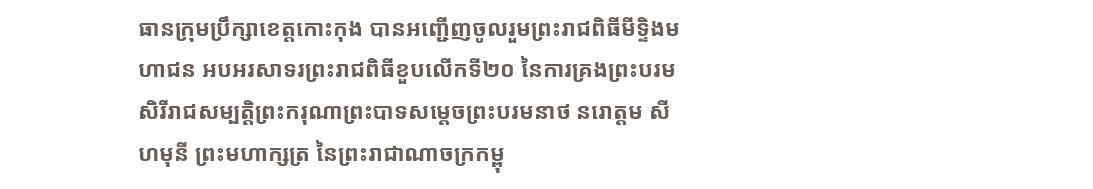ធានក្រុមប្រឹក្សាខេត្តកោះកុង បានអញ្ជើញចូលរួមព្រះរាជពិធីមីទ្ទិងមហាជន អបអរសាទរព្រះរាជពិធីខួបលើកទី២០ នៃការគ្រងព្រះបរមសិរីរាជសម្បត្តិព្រះករុណាព្រះបាទសម្តេចព្រះបរមនាថ នរោត្តម សីហមុនី ព្រះមហាក្សត្រ នៃព្រះរាជាណាចក្រកម្ពុ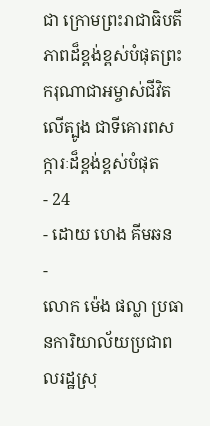ជា ក្រោមព្រះរាជាធិបតីភាពដ៏ខ្ពង់ខ្ពស់បំផុតព្រះករុណាជាអម្ចាស់ជីវិតលើត្បូង ជាទីគោរពសក្ការៈដ៏ខ្ពង់ខ្ពស់បំផុត
- 24
- ដោយ ហេង គីមឆន
-
លោក ម៉េង ផល្លា ប្រធានការិយាល័យប្រជាពលរដ្ឋស្រុ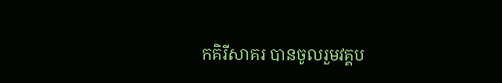កគិរីសាគរ បានចូលរួមវគ្គប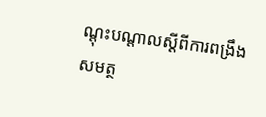ណ្ដុះបណ្ដាលស្ដីពីការពង្រឹងសមត្ថ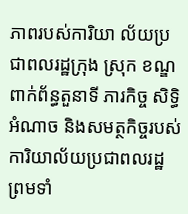ភាពរបស់ការិយា ល័យប្រជាពលរដ្ឋក្រុង ស្រុក ខណ្ឌ ពាក់ព័ន្ធតួនាទី ភារកិច្ច សិទ្ធិ អំណាច និងសមត្ថកិច្ចរបស់ការិយាល័យប្រជាពលរដ្ឋ ព្រមទាំ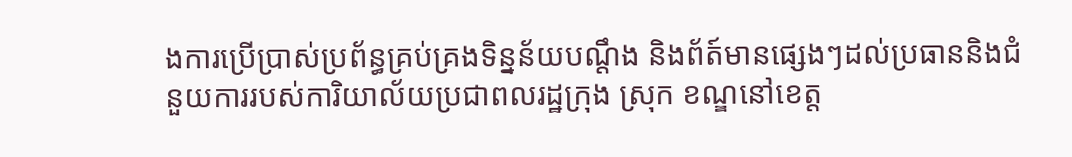ងការប្រើប្រាស់ប្រព័ន្ធគ្រប់គ្រងទិន្នន័យបណ្ដឹង និងព័ត៍មានផ្សេងៗដល់ប្រធាននិងជំនួយការរបស់ការិយាល័យប្រជាពលរដ្ឋក្រុង ស្រុក ខណ្ឌនៅខេត្ត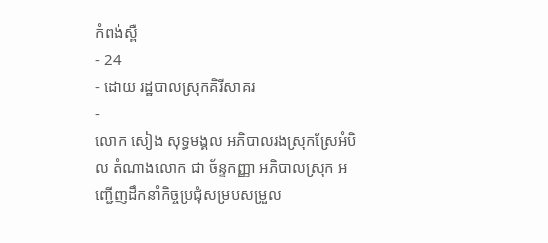កំពង់ស្ពឺ
- 24
- ដោយ រដ្ឋបាលស្រុកគិរីសាគរ
-
លោក សៀង សុទ្ធមង្គល អភិបាលរងស្រុកស្រែអំបិល តំណាងលោក ជា ច័ន្ទកញ្ញា អភិបាលស្រុក អញ្ជើញដឹកនាំកិច្ចប្រជុំសម្របសម្រួល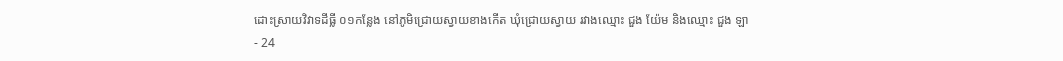ដោះស្រាយវិវាទដីធ្លី ០១កន្លែង នៅភូមិជ្រោយស្វាយខាងកើត ឃុំជ្រោយស្វាយ រវាងឈ្មោះ ជួង យ៉ែម និងឈ្មោះ ជួង ឡា
- 24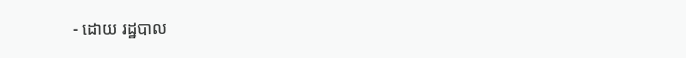- ដោយ រដ្ឋបាល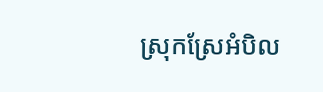ស្រុកស្រែអំបិល